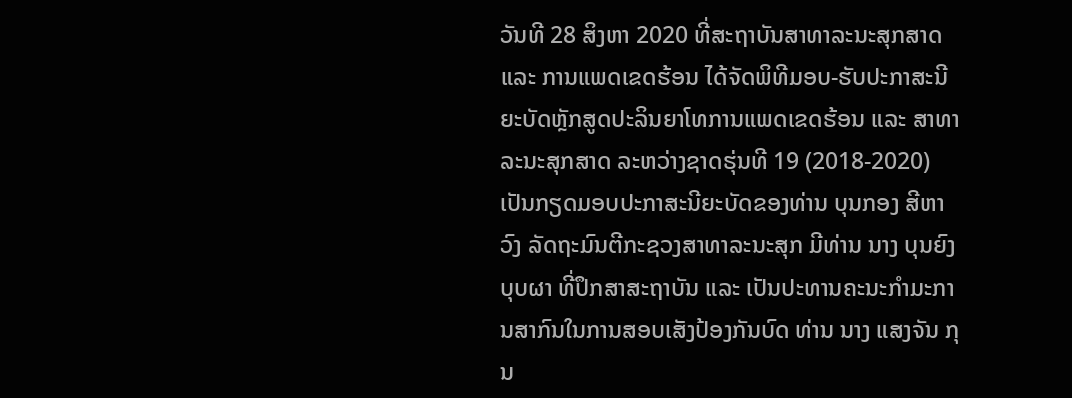ວັນທີ 28 ສິງຫາ 2020 ທີ່ສະຖາບັນສາທາລະນະສຸກສາດ ແລະ ການແພດເຂດຮ້ອນ ໄດ້ຈັດພິທີມອບ-ຮັບປະກາສະນີຍະບັດຫຼັກສູດປະລິນຍາໂທການແພດເຂດຮ້ອນ ແລະ ສາທາລະນະສຸກສາດ ລະຫວ່າງຊາດຮຸ່ນທີ 19 (2018-2020) ເປັນກຽດມອບປະກາສະນີຍະບັດຂອງທ່ານ ບຸນກອງ ສີຫາວົງ ລັດຖະມົນຕີກະຊວງສາທາລະນະສຸກ ມີທ່ານ ນາງ ບຸນຍົງ ບຸບຜາ ທີ່ປຶກສາສະຖາບັນ ແລະ ເປັນປະທານຄະນະກຳມະການສາກົນໃນການສອບເສັງປ້ອງກັນບົດ ທ່ານ ນາງ ແສງຈັນ ກຸນ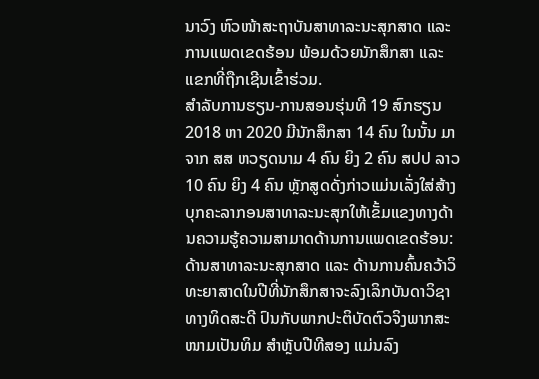ນາວົງ ຫົວໜ້າສະຖາບັນສາທາລະນະສຸກສາດ ແລະ ການແພດເຂດຮ້ອນ ພ້ອມດ້ວຍນັກສຶກສາ ແລະ ແຂກທີ່ຖືກເຊີນເຂົ້າຮ່ວມ.
ສຳລັບການຮຽນ-ການສອນຮຸ່ນທີ 19 ສົກຮຽນ 2018 ຫາ 2020 ມີນັກສຶກສາ 14 ຄົນ ໃນນັ້ນ ມາຈາກ ສສ ຫວຽດນາມ 4 ຄົນ ຍິງ 2 ຄົນ ສປປ ລາວ 10 ຄົນ ຍິງ 4 ຄົນ ຫຼັກສູດດັ່ງກ່າວແມ່ນເລັ່ງໃສ່ສ້າງບຸກຄະລາກອນສາທາລະນະສຸກໃຫ້ເຂັ້ມແຂງທາງດ້ານຄວາມຮູ້ຄວາມສາມາດດ້ານການແພດເຂດຮ້ອນ: ດ້ານສາທາລະນະສຸກສາດ ແລະ ດ້ານການຄົ້ນຄວ້າວິທະຍາສາດໃນປີທີ່ນັກສຶກສາຈະລົງເລິກບັນດາວິຊາທາງທິດສະດີ ປົນກັບພາກປະຕິບັດຕົວຈິງພາກສະໜາມເປັນທິມ ສຳຫຼັບປີທີສອງ ແມ່ນລົງ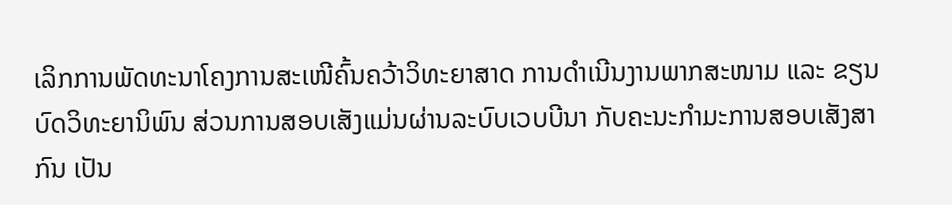ເລິກການພັດທະນາໂຄງການສະເໜີຄົ້ນຄວ້າວິທະຍາສາດ ການດຳເນີນງານພາກສະໜາມ ແລະ ຂຽນບົດວິທະຍານິພົນ ສ່ວນການສອບເສັງແມ່ນຜ່ານລະບົບເວບບີນາ ກັບຄະນະກຳມະການສອບເສັງສາກົນ ເປັນ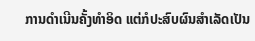ການດຳເນີນຄັ້ງທຳອິດ ແຕ່ກໍປະສົບຜົນສຳເລັດເປັນ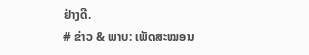ຢ່າງດີ.
# ຂ່າວ & ພາບ: ເພັດສະໝອນ